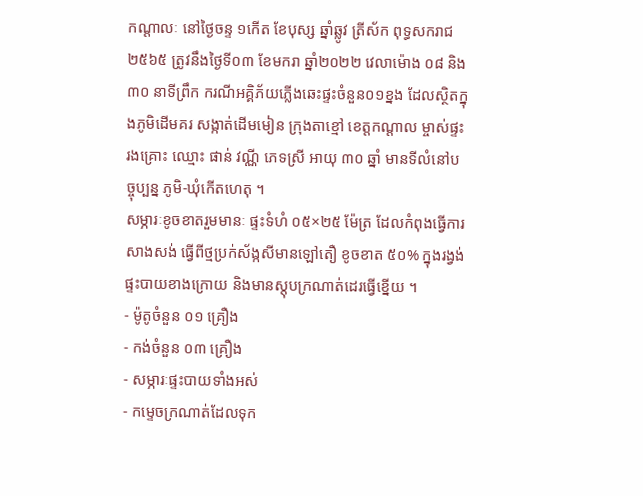កណ្ដាលៈ នៅថ្ងៃចន្ទ ១កើត ខែបុស្ស ឆ្នាំឆ្លូវ ត្រីស័ក ពុទ្ធសករាជ ២៥៦៥ ត្រូវនឹងថ្ងៃទី០៣ ខែមករា ឆ្នាំ២០២២ វេលាម៉ោង ០៨ និង៣០ នាទីព្រឹក ករណីអគ្គិភ័យភ្លើងឆេះផ្ទះចំនួន០១ខ្នង ដែលស្ថិតក្នុងភូមិដើមគរ សង្កាត់ដើមមៀន ក្រុងតាខ្មៅ ខេត្តកណ្ដាល ម្ចាស់ផ្ទះរងគ្រោះ ឈ្មោះ ផាន់ វណ្ណី ភេទស្រី អាយុ ៣០ ឆ្នាំ មានទីលំនៅបច្ចុប្បន្ន ភូមិ-ឃុំកើតហេតុ ។
សម្ភារៈខូចខាតរួមមានៈ ផ្ទះទំហំ ០៥×២៥ ម៉ែត្រ ដែលកំពុងធ្វើការសាងសង់ ធ្វើពីថ្មប្រក់ស័ង្កសីមានឡៅតឿ ខូចខាត ៥០% ក្នុងរង្វង់ផ្ទះបាយខាងក្រោយ និងមានស្តុបក្រណាត់ដេរធ្វើខ្នើយ ។
- ម៉ូតូចំនួន ០១ គ្រឿង
- កង់ចំនួន ០៣ គ្រឿង
- សម្ភារៈផ្ទះបាយទាំងអស់
- កម្ទេចក្រណាត់ដែលទុក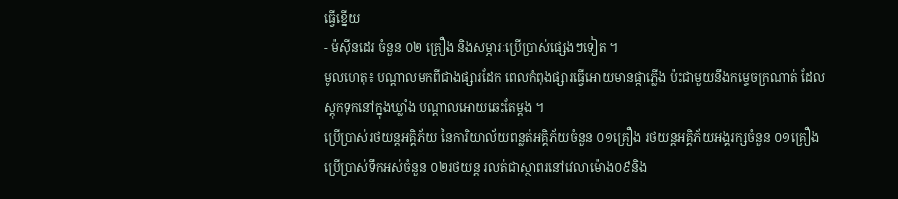ធ្វើខ្នើយ
- ម៉ស៊ីនដេរ ចំនួន ០២ គ្រឿង និងសម្ភារៈប្រើប្រាស់ផ្សេងៗទៀត ។
មូលហេតុ៖ បណ្តាលមកពីជាងផ្សារដែក ពេលកំពុងផ្សារធ្វើអោយមានផ្កាភ្លើង ប៉ះជាមួយនឹងកម្ទេចក្រណាត់ ដែលស្តុកទុកនៅក្នុងឃ្លាំង បណ្តាលអោយឆេះតែម្តង ។
ប្រើប្រាស់រថយន្តអគ្គិភ័យ នៃការិយាល័យពន្លត់អគ្គិភ័យចំនួន ០១គ្រឿង រថយន្តអគ្គិភ័យអង្គរក្សចំនួន ០១គ្រឿង ប្រើប្រាស់ទឹកអស់ចំនួន ០២រថយន្ត រលត់ជាស្ថាពរនៅវេលាម៉ោង០៩និង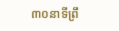៣០នាទីព្រឹ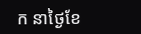ក នាថ្ងៃខែ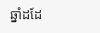ឆ្នាំដដែ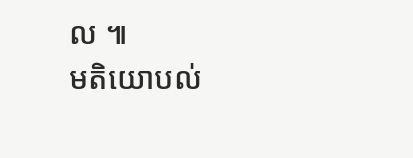ល ៕
មតិយោបល់